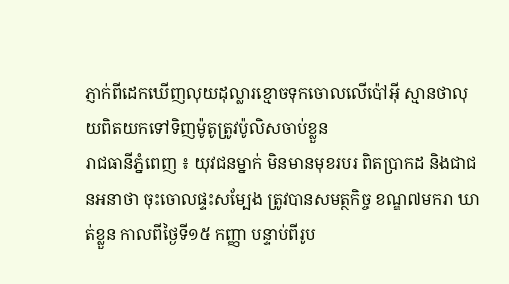ភ្ញាក់ពីដេកឃើញលុយដុល្លារខ្មោចទុកចោលលើប៉ៅអ៊ី ស្មានថាលុយពិតយកទៅទិញម៉ូតូត្រូវប៉ូលិសចាប់ខ្លួន
រាជធានីភ្នំពេញ ៖ យុវជនម្នាក់ មិនមានមុខរបរ ពិតប្រាកដ និងជាជនអនាថា ចុះចោលផ្ទះសម្បែង ត្រូវបានសមត្ថកិច្ច ខណ្ឌ៧មករា ឃាត់ខ្លួន កាលពីថ្ងៃទី១៥ កញ្ញា បន្ទាប់ពីរូប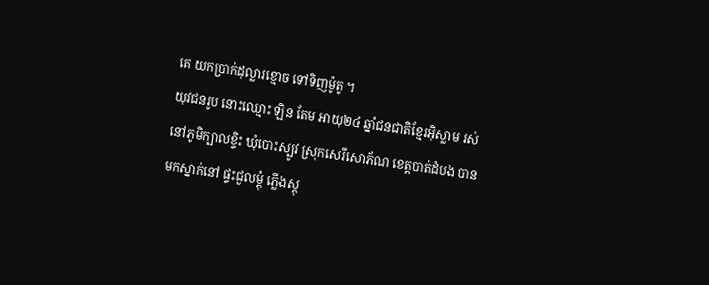គេ យកប្រាក់ដុល្លារខ្មោច ទៅទិញម៉ូតូ ។
យុវជនរូប នោះឈ្មោះ ឡិន តែម អាយុ២៤ ឆ្នាំជនជាតិខ្មែរអ៊ិស្លាម រស់នៅភូមិក្បាលខ្ទិះ ឃុំបោះស្បូវ ស្រុកសេរីសោភ័ណ ខេត្តបាត់ដំបង បានមកស្នាក់នៅ ផ្ទះជួលម្តុំ ភ្លើងស្តុ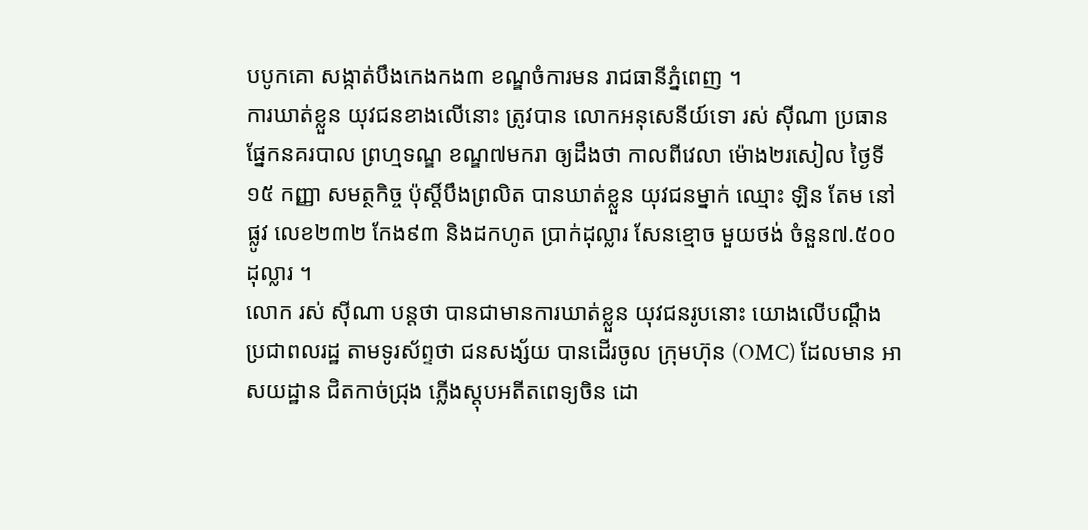បបូកគោ សង្កាត់បឹងកេងកង៣ ខណ្ឌចំការមន រាជធានីភ្នំពេញ ។
ការឃាត់ខ្លួន យុវជនខាងលើនោះ ត្រូវបាន លោកអនុសេនីយ៍ទោ រស់ ស៊ីណា ប្រធានផ្នែកនគរបាល ព្រហ្មទណ្ឌ ខណ្ឌ៧មករា ឲ្យដឹងថា កាលពីវេលា ម៉ោង២រសៀល ថ្ងៃទី១៥ កញ្ញា សមត្ថកិច្ច ប៉ុស្តិ៍បឹងព្រលិត បានឃាត់ខ្លួន យុវជនម្នាក់ ឈ្មោះ ឡិន តែម នៅផ្លូវ លេខ២៣២ កែង៩៣ និងដកហូត ប្រាក់ដុល្លារ សែនខ្មោច មួយថង់ ចំនួន៧.៥០០ដុល្លារ ។
លោក រស់ ស៊ីណា បន្តថា បានជាមានការឃាត់ខ្លួន យុវជនរូបនោះ យោងលើបណ្តឹង ប្រជាពលរដ្ឋ តាមទូរស័ព្ទថា ជនសង្ស័យ បានដើរចូល ក្រុមហ៊ុន (OMC) ដែលមាន អាសយដ្ឋាន ជិតកាច់ជ្រុង ភ្លើងស្តុបអតីតពេទ្យចិន ដោ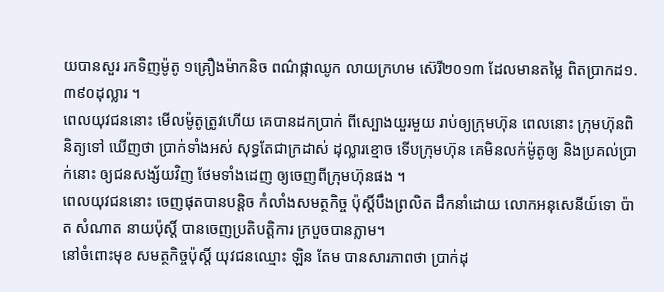យបានសួរ រកទិញម៉ូតូ ១គ្រឿងម៉ាកនិច ពណ៌ផ្កាឈូក លាយក្រហម ស៊េរី២០១៣ ដែលមានតម្លៃ ពិតប្រាកដ១.៣៩០ដុល្លារ ។
ពេលយុវជននោះ មើលម៉ូតូត្រូវហើយ គេបានដកប្រាក់ ពីស្បោងយួរមួយ រាប់ឲ្យក្រុមហ៊ុន ពេលនោះ ក្រុមហ៊ុនពិនិត្យទៅ ឃើញថា ប្រាក់ទាំងអស់ សុទ្ធតែជាក្រដាស់ ដុល្លារខ្មោច ទើបក្រុមហ៊ុន គេមិនលក់ម៉ូតូឲ្យ និងប្រគល់ប្រាក់នោះ ឲ្យជនសង្ស័យវិញ ថែមទាំងដេញ ឲ្យចេញពីក្រុមហ៊ុនផង ។
ពេលយុវជននោះ ចេញផុតបានបន្តិច កំលាំងសមត្ថកិច្ច ប៉ុស្តិ៍បឹងព្រលិត ដឹកនាំដោយ លោកអនុសេនីយ៍ទោ ប៉ាត សំណាត នាយប៉ុស្តិ៍ បានចេញប្រតិបត្តិការ ក្របួចបានភ្លាម។
នៅចំពោះមុខ សមត្ថកិច្ចប៉ុស្តិ៍ យុវជនឈ្មោះ ឡិន តែម បានសារភាពថា ប្រាក់ដុ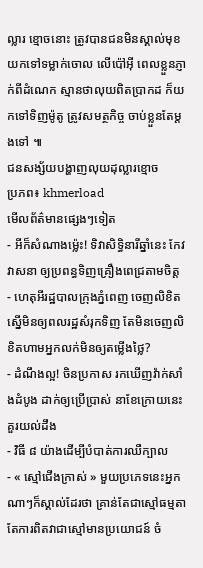ល្លារ ខ្មោចនោះ ត្រូវបានជនមិនស្គាល់មុខ យកទៅទម្លាក់ចោល លើប៉ៅអ៊ី ពេលខ្លួនភ្ញាក់ពីដំណេក ស្មានថាលុយពិតប្រាកដ ក៏យកទៅទិញម៉ូតូ ត្រូវសមត្ថកិច្ច ចាប់ខ្លួនតែម្តងទៅ ៕
ជនសង្ស័យបង្ហាញលុយដុល្លារខ្មោច
ប្រភព៖ khmerload
មើលព័ត៌មានផ្សេងៗទៀត
- អីក៏សំណាងម្ល៉េះ! ទិវាសិទ្ធិនារីឆ្នាំនេះ កែវ វាសនា ឲ្យប្រពន្ធទិញគ្រឿងពេជ្រតាមចិត្ត
- ហេតុអីរដ្ឋបាលក្រុងភ្នំពេញ ចេញលិខិតស្នើមិនឲ្យពលរដ្ឋសំរុកទិញ តែមិនចេញលិខិតហាមអ្នកលក់មិនឲ្យតម្លើងថ្លៃ?
- ដំណឹងល្អ! ចិនប្រកាស រកឃើញវ៉ាក់សាំងដំបូង ដាក់ឲ្យប្រើប្រាស់ នាខែក្រោយនេះ
គួរយល់ដឹង
- វិធី ៨ យ៉ាងដើម្បីបំបាត់ការឈឺក្បាល
- « ស្មៅជើងក្រាស់ » មួយប្រភេទនេះអ្នកណាៗក៏ស្គាល់ដែរថា គ្រាន់តែជាស្មៅធម្មតា តែការពិតវាជាស្មៅមានប្រយោជន៍ ចំ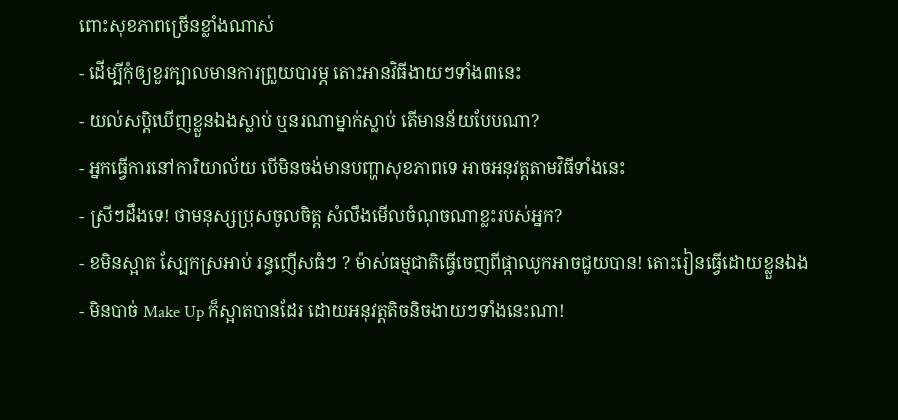ពោះសុខភាពច្រើនខ្លាំងណាស់
- ដើម្បីកុំឲ្យខួរក្បាលមានការព្រួយបារម្ភ តោះអានវិធីងាយៗទាំង៣នេះ
- យល់សប្តិឃើញខ្លួនឯងស្លាប់ ឬនរណាម្នាក់ស្លាប់ តើមានន័យបែបណា?
- អ្នកធ្វើការនៅការិយាល័យ បើមិនចង់មានបញ្ហាសុខភាពទេ អាចអនុវត្តតាមវិធីទាំងនេះ
- ស្រីៗដឹងទេ! ថាមនុស្សប្រុសចូលចិត្ត សំលឹងមើលចំណុចណាខ្លះរបស់អ្នក?
- ខមិនស្អាត ស្បែកស្រអាប់ រន្ធញើសធំៗ ? ម៉ាស់ធម្មជាតិធ្វើចេញពីផ្កាឈូកអាចជួយបាន! តោះរៀនធ្វើដោយខ្លួនឯង
- មិនបាច់ Make Up ក៏ស្អាតបានដែរ ដោយអនុវត្តតិចនិចងាយៗទាំងនេះណា!